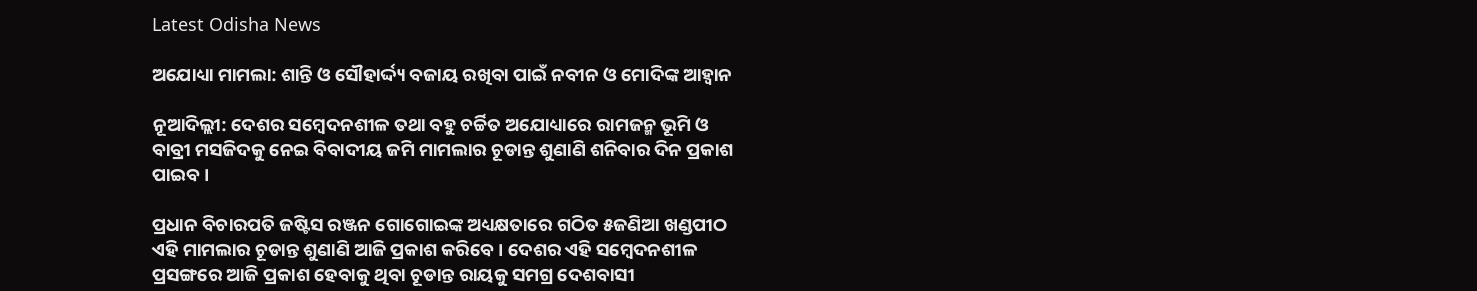Latest Odisha News

ଅଯୋଧ୍ୟା ମାମଲା: ଶାନ୍ତି ଓ ସୌହାର୍ଦ୍ଦ୍ୟ ବଜାୟ ରଖିବା ପାଇଁ ନବୀନ ଓ ମୋଦିଙ୍କ ଆହ୍ୱାନ

ନୂଆଦିଲ୍ଲୀ: ଦେଶର ସମ୍ବେଦନଶୀଳ ତଥା ବହୁ ଚର୍ଚ୍ଚିତ ଅଯୋଧ୍ୟାରେ ରାମଜନ୍ମ ଭୂମି ଓ ବାବ୍ରୀ ମସଜିଦକୁ ନେଇ ବିବାଦୀୟ ଜମି ମାମଲାର ଚୂଡାନ୍ତ ଶୁଣାଣି ଶନିବାର ଦିନ ପ୍ରକାଶ ପାଇବ ।

ପ୍ରଧାନ ବିଚାରପତି ଜଷ୍ଟିସ ରଞ୍ଜନ ଗୋଗୋଇଙ୍କ ଅଧ୍ୟକ୍ଷତାରେ ଗଠିତ ୫ଜଣିଆ ଖଣ୍ଡପୀଠ ଏହି ମାମଲାର ଚୂଡାନ୍ତ ଶୁଣାଣି ଆଜି ପ୍ରକାଶ କରିବେ । ଦେଶର ଏହି ସମ୍ବେଦନଶୀଳ ପ୍ରସଙ୍ଗରେ ଆଜି ପ୍ରକାଶ ହେବାକୁ ଥିବା ଚୂଡାନ୍ତ ରାୟକୁ ସମଗ୍ର ଦେଶବାସୀ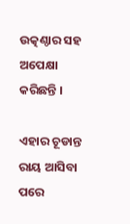ଉତ୍କଣ୍ଠାର ସହ ଅପେକ୍ଷା କରିଛନ୍ତି ।

ଏହାର ଚୂଡାନ୍ତ ରାୟ ଆସିବା ପରେ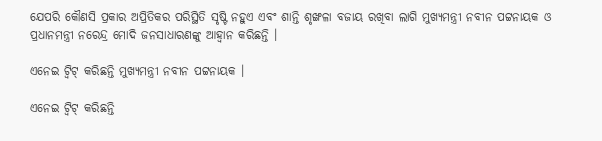ଯେପରି କୌଣସି ପ୍ରକାର ଅପ୍ରିତିକର ପରିସ୍ଥିତି ସୃଷ୍ଟି ନହୁଏ ଏବଂ ଶାନ୍ତି ଶୃଙ୍ଖଳା ବଜାୟ ରଖିବା ଲାଗି ମୁଖ୍ୟମନ୍ତ୍ରୀ ନବୀନ ପଟ୍ଟନାୟକ ଓ ପ୍ରଧାନମନ୍ତ୍ରୀ ନରେନ୍ଦ୍ର ମୋଦି ଜନସାଧାରଣଙ୍କୁ ଆହ୍ୱାନ କରିଛନ୍ତି ।

ଏନେଇ ଟ୍ୱିଟ୍ କରିଛନ୍ତି ମୁଖ୍ୟମନ୍ତ୍ରୀ ନବୀନ ପଟ୍ଟନାୟକ ।

ଏନେଇ ଟ୍ୱିଟ୍ କରିଛନ୍ତି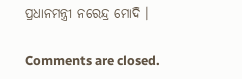ପ୍ରଧାନମନ୍ତ୍ରୀ ନରେନ୍ଦ୍ର ମୋଦି ।

Comments are closed.